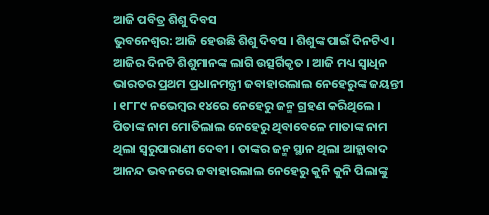ଆଜି ପବିତ୍ର ଶିଶୁ ଦିବସ
ଭୁବନେଶ୍ୱର: ଆଜି ହେଉଛି ଶିଶୁ ଦିବସ । ଶିଶୁଙ୍କ ପାଇଁ ଦିନଟିଏ । ଆଜିର ଦିନଟି ଶିଶୁମାନଙ୍କ ଲାଗି ଉତ୍ସର୍ଗିକୃତ । ଆଜି ମଧ୍ୟ ସ୍ୱାଧିନ ଭାରତର ପ୍ରଥମ ପ୍ରଧାନମନ୍ତ୍ରୀ ଜବାହାରଲାଲ ନେହେରୁଙ୍କ ଜୟନ୍ତୀ । ୧୮୮୯ ନଭେମ୍ବର ୧୪ରେ ନେହେରୁ ଜନ୍ମ ଗ୍ରହଣ କରିଥିଲେ । ପିତାଙ୍କ ନାମ ମୋତିଲାଲ ନେହେରୁ ଥିବାବେଳେ ମାତାଙ୍କ ନାମ ଥିଲା ସ୍ୱରୁପାରାଣୀ ଦେବୀ । ତାଙ୍କର ଜନ୍ମ ସ୍ଥାନ ଥିଲା ଆହ୍ଲାବାଦ ଆନନ୍ଦ ଭବନରେ ଜବାହାରଲାଲ ନେହେରୁ କୁନି କୁନି ପିଲାଙ୍କୁ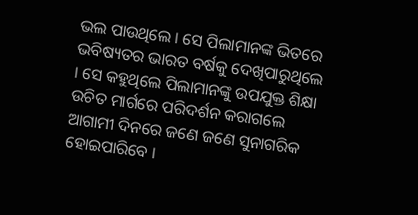ଭଲ ପାଉଥିଲେ । ସେ ପିଲାମାନଙ୍କ ଭିତରେ ଭବିଷ୍ୟତର ଭାରତ ବର୍ଷକୁ ଦେଖିପାରୁଥିଲେ । ସେ କହୁଥିଲେ ପିଲାମାନଙ୍କୁ ଉପଯୁକ୍ତ ଶିକ୍ଷା ଉଚିତ ମାର୍ଗରେ ପରିଦର୍ଶନ କରାଗଲେ ଆଗାମୀ ଦିନରେ ଜଣେ ଜଣେ ସୁନାଗରିକ ହୋଇପାରିବେ ।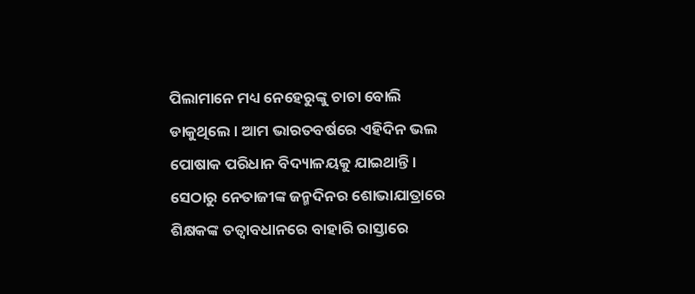ପିଲାମାନେ ମଧ୍ୟ ନେହେରୁଙ୍କୁ ଚାଚା ବୋଲି ଡାକୁଥିଲେ । ଆମ ଭାରତବର୍ଷରେ ଏହିଦିନ ଭଲ ପୋଷାକ ପରିଧାନ ବିଦ୍ୟାଳୟକୁ ଯାଇଥାନ୍ତି । ସେଠାରୁ ନେତାଜୀଙ୍କ ଜନ୍ମଦିନର ଶୋଭାଯାତ୍ରାରେ ଶିକ୍ଷକଙ୍କ ତତ୍ୱାବଧାନରେ ବାହାରି ରାସ୍ତାରେ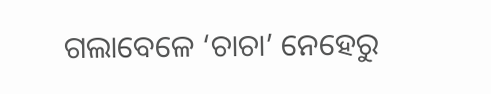ଗଲାବେଳେ ‘ଚାଚା’ ନେହେରୁ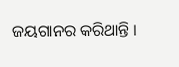ଜୟଗାନର କରିଥାନ୍ତି ।